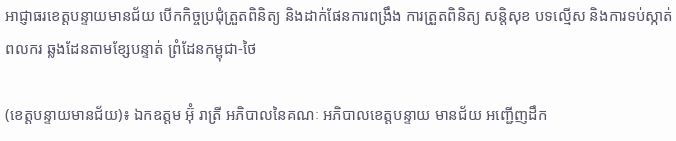អាជ្ញាធរខេត្តបន្ទាយមានជ័យ បើកកិច្ចប្រជុំត្រួតពិនិត្យ និងដាក់ផែនការពង្រឹង ការត្រួតពិនិត្យ សន្តិសុខ បទល្មើស និងការទប់ស្កាត់ពលករ ឆ្លងដែនតាមខ្សែបន្ទាត់ ព្រំដែនកម្ពុជា-ថៃ

(ខេត្តបន្ទាយមានជ័យ)៖ ឯកឧត្តម អ៊ុំ រាត្រី អភិបាលនៃគណៈ អភិបាលខេត្តបន្ទាយ មានជ័យ អញ្ជើញដឹក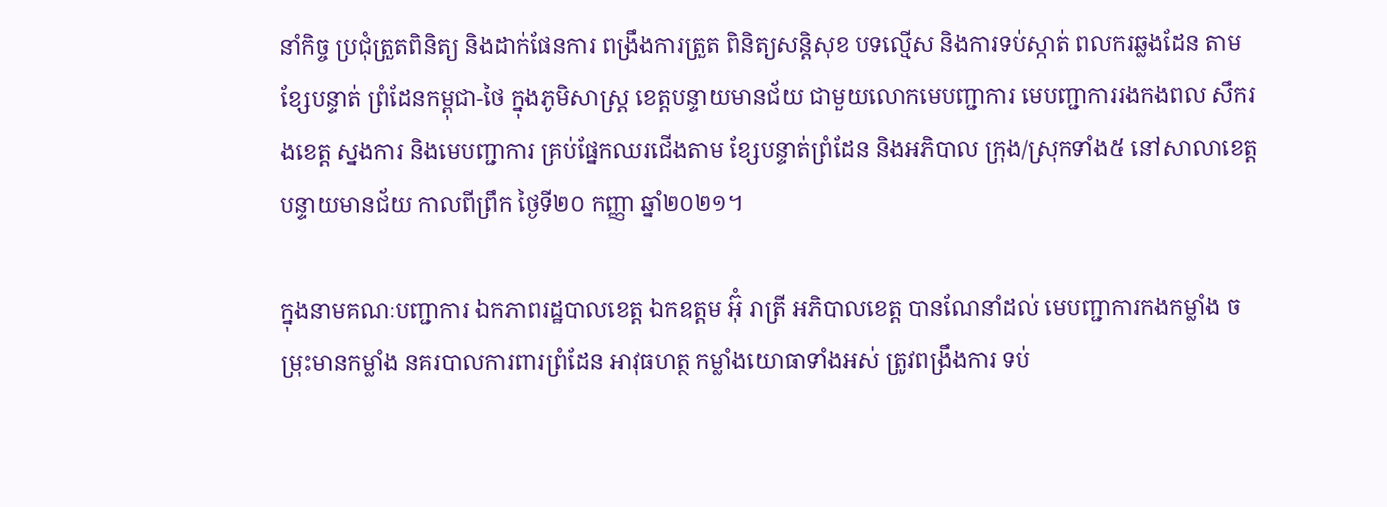នាំកិច្ច ប្រជុំត្រួតពិនិត្យ និងដាក់ផែនការ ពង្រឹងការត្រួត ពិនិត្យសន្តិសុខ បទល្មើស និងការទប់ស្កាត់ ពលករឆ្លងដែន តាមខ្សែបន្ទាត់ ព្រំដែនកម្ពុជា-ថៃ ក្នុងភូមិសាស្ត្រ ខេត្តបន្ទាយមានជ័យ ជាមួយលោកមេបញ្ជាការ មេបញ្ជាការរងកងពល សឹករងខេត្ត ស្នងការ និងមេបញ្ជាការ គ្រប់ផ្នែកឈរជើងតាម ខ្សែបន្ទាត់ព្រំដែន និងអភិបាល ក្រុង/ស្រុកទាំង៥ នៅសាលាខេត្ត បន្ទាយមានជ័យ កាលពីព្រឹក ថ្ងៃទី២០ កញ្ញា ឆ្នាំ២០២១។

ក្នុងនាមគណៈបញ្ជាការ ឯកភាពរដ្ឋបាលខេត្ត ឯកឧត្តម អ៊ុំ រាត្រី អភិបាលខេត្ត បានណែនាំដល់ មេបញ្ជាការកងកម្លាំង ចម្រុះមានកម្លាំង នគរបាលការពារព្រំដែន អាវុធហត្ថ កម្លាំងយោធាទាំងអស់ ត្រូវពង្រឹងការ ទប់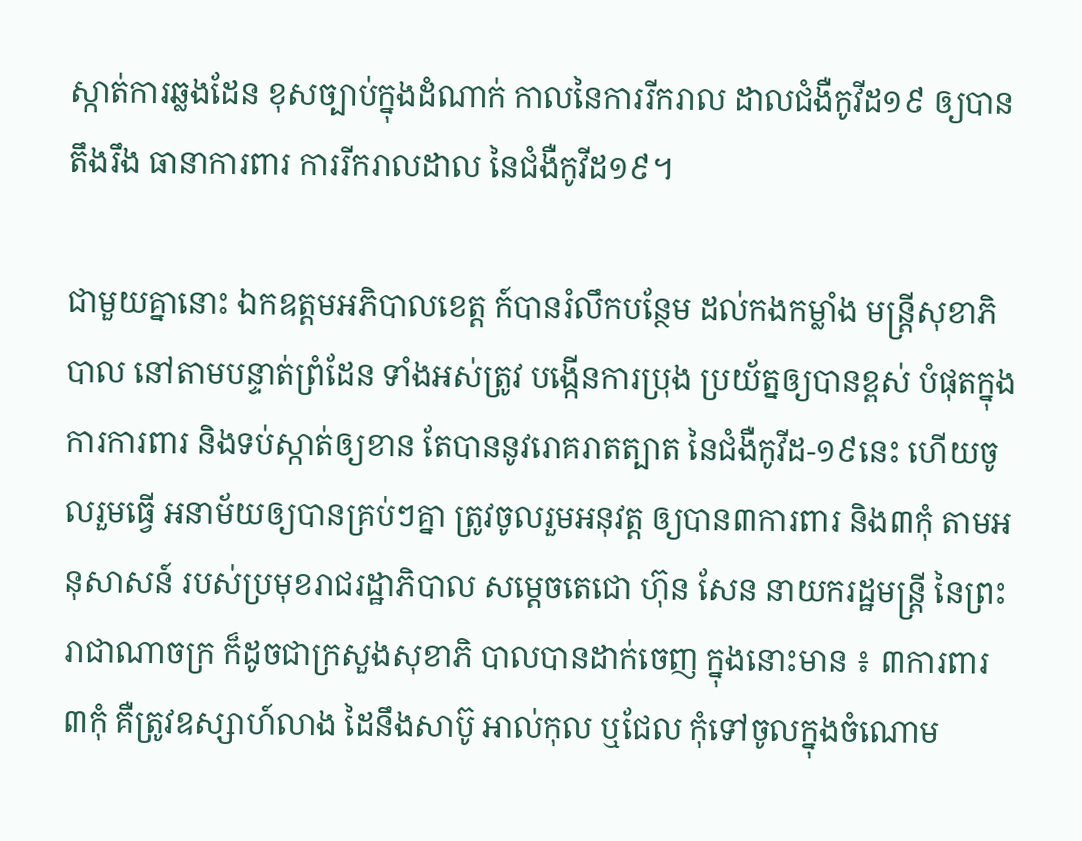ស្កាត់ការឆ្លងដែន ខុសច្បាប់ក្នុងដំណាក់ កាលនៃការរីករាល ដាលជំងឺកូវីដ១៩ ឲ្យបានតឹងរឹង ធានាការពារ ការរីករាលដាល នៃជំងឺកូវីដ១៩។

ជាមួយគ្នានោះ ឯកឧត្តមអភិបាលខេត្ត ក៍បានរំលឹកបន្ថែម ដល់កងកម្លាំង មន្ត្រីសុខាភិបាល នៅតាមបន្ទាត់ព្រំដែន ទាំងអស់ត្រូវ បង្កើនការប្រុង ប្រយ័ត្នឲ្យបានខ្ពស់ បំផុតក្នុងការការពារ និងទប់ស្កាត់ឲ្យខាន តែបាននូវរោគរាតត្បាត នៃជំងឺកូវីដ-១៩នេះ ហើយចូលរួមធ្វើ អនាម័យឲ្យបានគ្រប់ៗគ្នា ត្រូវចូលរួមអនុវត្ត ឲ្យបាន៣ការពារ និង៣កុំ តាមអនុសាសន៍ របស់ប្រមុខរាជរដ្ឋាភិបាល សម្តេចតេជោ ហ៊ុន សែន នាយករដ្ឋមន្ត្រី នៃព្រះរាជាណាចក្រ ក៏ដូចជាក្រសួងសុខាភិ បាលបានដាក់ចេញ ក្នុងនោះមាន ៖ ៣ការពារ ៣កុំ គឺត្រូវឧស្សាហ៍លាង ដៃនឹងសាប៊ូ អាល់កុល ឬជែល កុំទៅចូលក្នុងចំណោម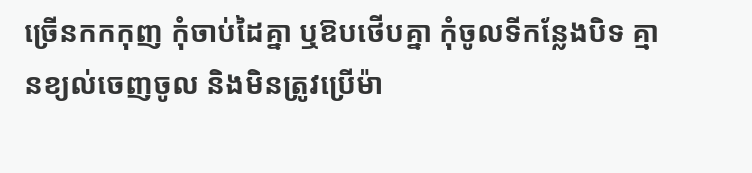ច្រើនកកកុញ កុំចាប់ដៃគ្នា ឬឱបថើបគ្នា កុំចូលទីកន្លែងបិទ គ្មានខ្យល់ចេញចូល និងមិនត្រូវប្រើម៉ា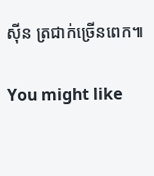ស៊ីន ត្រជាក់ច្រើនពេក៕

You might like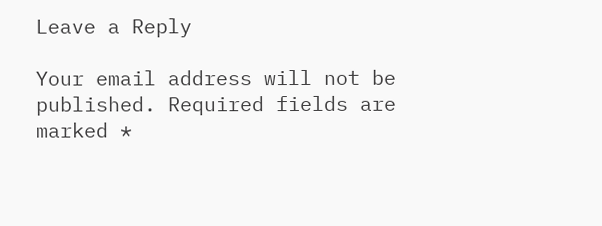Leave a Reply

Your email address will not be published. Required fields are marked *